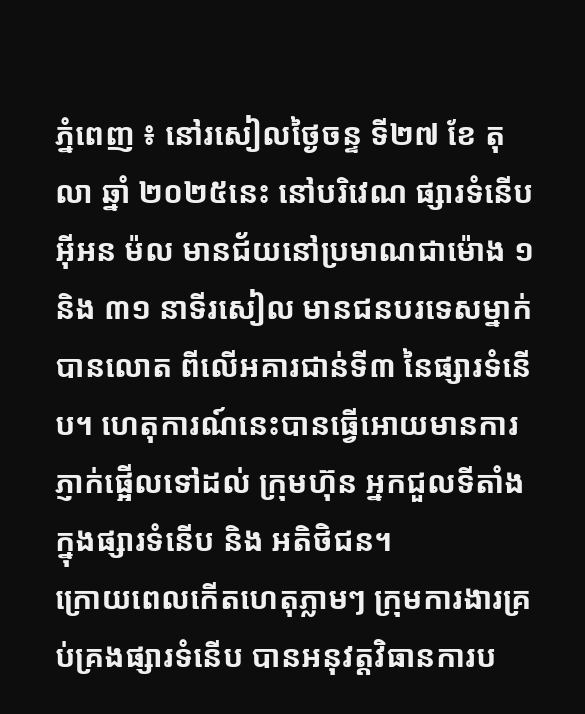ភ្នំពេញ ៖ នៅរសៀលថ្ងៃចន្ទ ទី២៧ ខែ តុលា ឆ្នាំ ២០២៥នេះ នៅបរិវេណ ផ្សារទំនើប អ៊ីអន ម៉ល មានជ័យនៅប្រមាណជាម៉ោង ១ និង ៣១ នាទីរសៀល មានជនបរទេសម្នាក់បានលោត ពីលើអគារជាន់ទី៣ នៃផ្សារទំនើប។ ហេតុការណ៍នេះបានធ្វើអោយមានការភ្ញាក់ផ្អើលទៅដល់ ក្រុមហ៊ុន អ្នកជួលទីតាំង ក្នុងផ្សារទំនើប និង អតិថិជន។
ក្រោយពេលកើតហេតុភ្លាមៗ ក្រុមការងារគ្រប់គ្រងផ្សារទំនើប បានអនុវត្តវិធានការប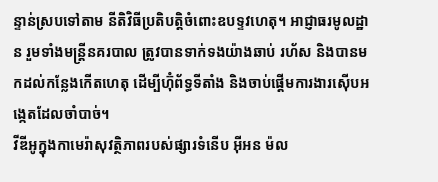ន្ទាន់ស្របទៅតាម នីតិវិធីប្រតិបត្តិចំពោះឧបទ្ទវហេតុ។ អាជ្ញាធរមូលដ្ឋាន រួមទាំងមន្ត្រីនគរបាល ត្រូវបានទាក់ទងយ៉ាងឆាប់ រហ័ស និងបានមកដល់កន្លែងកើតហេតុ ដើម្បីហ៊ុំព័ទ្ធទីតាំង និងចាប់ផ្តើមការងារស៊ើបអង្កេតដែលចាំបាច់។
វីឌីអូក្នុងកាមេរ៉ាសុវត្ថិភាពរបស់ផ្សារទំនើប អ៊ីអន ម៉ល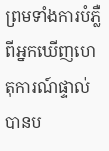ព្រមទាំងការបំភ្លឺពីអ្នកឃើញហេតុការណ៍ផ្ទាល់ បានប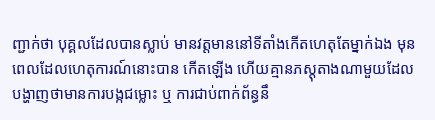ញ្ជាក់ថា បុគ្គលដែលបានស្លាប់ មានវត្តមាននៅទីតាំងកើតហេតុតែម្នាក់ឯង មុនពេលដែលហេតុការណ៍នោះបាន កើតឡើង ហើយគ្មានភស្តុតាងណាមួយដែលបង្ហាញថាមានការបង្កជម្លោះ ឬ ការជាប់ពាក់ព័ន្ធនឹ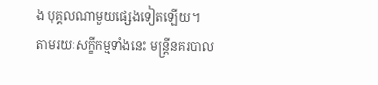ង បុគ្គលណាមួយផ្សេងទៀតឡើយ។
តាមរយៈសក្ខីកម្មទាំងនេះ មន្ត្រីនគរបាល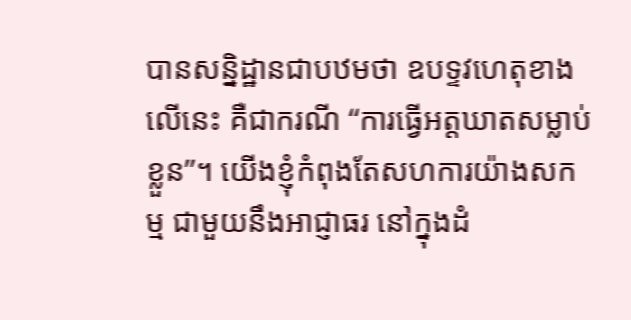បានសន្និដ្ឋានជាបឋមថា ឧបទ្ទវហេតុខាងលើនេះ គឺជាករណី “ការធ្វើអត្តឃាតសម្លាប់ខ្លួន”។ យើងខ្ញុំកំពុងតែសហការយ៉ាងសកម្ម ជាមួយនឹងអាជ្ញាធរ នៅក្នុងដំ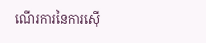ណើរការនៃការស៊ើ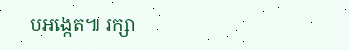បអង្កេត៕ រក្សា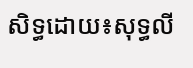សិទ្ធដោយ៖សុទ្ធលី